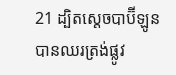21 ដ្បិតស្តេចបាប៊ីឡូនបានឈរត្រង់ផ្លូវ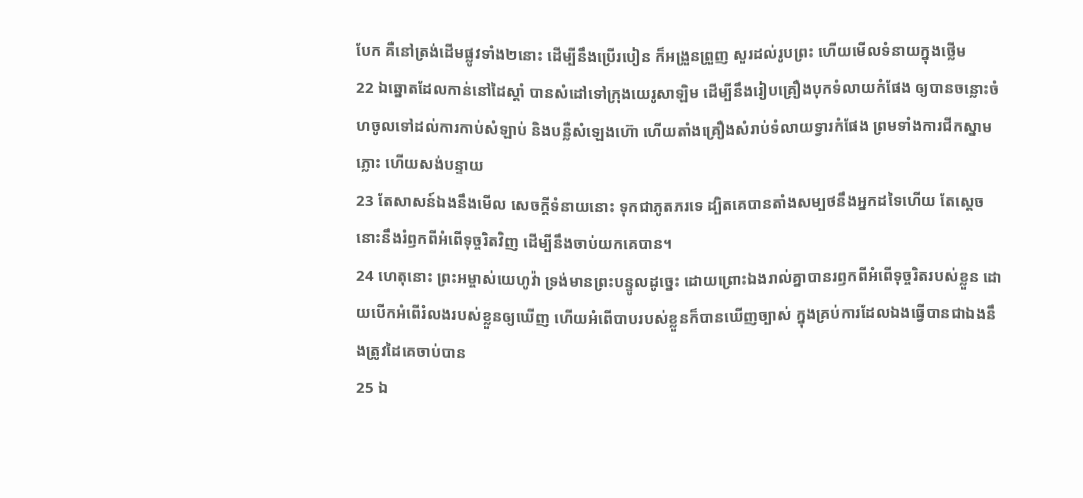បែក គឺនៅត្រង់ដើមផ្លូវទាំង២នោះ ដើម្បីនឹងប្រើរបៀន ក៏អង្រួនព្រួញ សួរដល់រូបព្រះ ហើយមើលទំនាយក្នុងថ្លើម
22 ឯឆ្នោតដែលកាន់នៅដៃស្តាំ បានសំដៅទៅក្រុងយេរូសាឡិម ដើម្បីនឹងរៀបគ្រឿងបុកទំលាយកំផែង ឲ្យបានចន្លោះចំហចូលទៅដល់ការកាប់សំឡាប់ និងបន្លឺសំឡេងហ៊ោ ហើយតាំងគ្រឿងសំរាប់ទំលាយទ្វារកំផែង ព្រមទាំងការជីកស្នាមភ្លោះ ហើយសង់បន្ទាយ
23 តែសាសន៍ឯងនឹងមើល សេចក្ដីទំនាយនោះ ទុកជាភូតភរទេ ដ្បិតគេបានតាំងសម្បថនឹងអ្នកដទៃហើយ តែស្តេចនោះនឹងរំឭកពីអំពើទុច្ចរិតវិញ ដើម្បីនឹងចាប់យកគេបាន។
24 ហេតុនោះ ព្រះអម្ចាស់យេហូវ៉ា ទ្រង់មានព្រះបន្ទូលដូច្នេះ ដោយព្រោះឯងរាល់គ្នាបានរឭកពីអំពើទុច្ចរិតរបស់ខ្លួន ដោយបើកអំពើរំលងរបស់ខ្លួនឲ្យឃើញ ហើយអំពើបាបរបស់ខ្លួនក៏បានឃើញច្បាស់ ក្នុងគ្រប់ការដែលឯងធ្វើបានជាឯងនឹងត្រូវដៃគេចាប់បាន
25 ឯ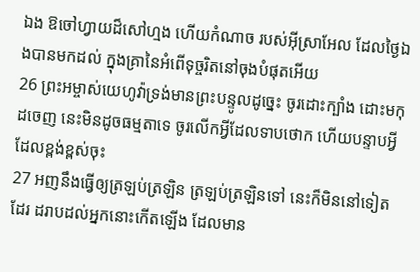ឯង ឱចៅហ្វាយដ៏សៅហ្មង ហើយកំណាច របស់អ៊ីស្រាអែល ដែលថ្ងៃឯងបានមកដល់ ក្នុងគ្រានៃអំពើទុច្ចរិតនៅចុងបំផុតអើយ
26 ព្រះអម្ចាស់យេហូវ៉ាទ្រង់មានព្រះបន្ទូលដូច្នេះ ចូរដោះក្បាំង ដោះមកុដចេញ នេះមិនដូចធម្មតាទេ ចូរលើកអ្វីដែលទាបថោក ហើយបន្ទាបអ្វីដែលខ្ពង់ខ្ពស់ចុះ
27 អញនឹងធ្វើឲ្យត្រឡប់ត្រឡិន ត្រឡប់ត្រឡិនទៅ នេះក៏មិននៅទៀតដែរ ដរាបដល់អ្នកនោះកើតឡើង ដែលមាន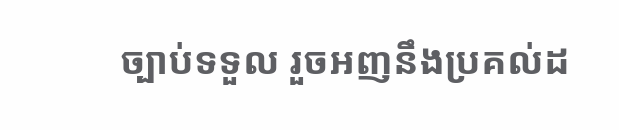ច្បាប់ទទួល រួចអញនឹងប្រគល់ដ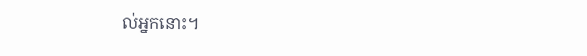ល់អ្នកនោះ។